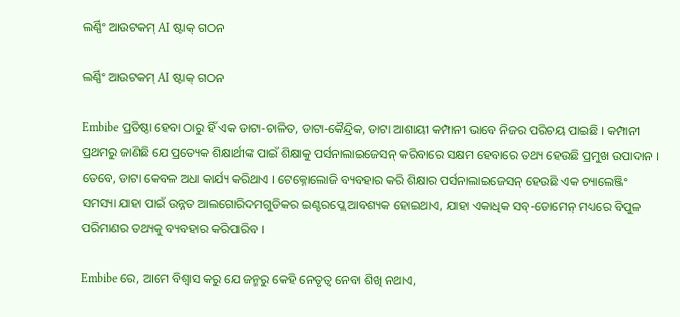ଲର୍ଣ୍ଣିଂ ଆଉଟକମ୍ AI ଷ୍ଟାକ୍ ଗଠନ

ଲର୍ଣ୍ଣିଂ ଆଉଟକମ୍ AI ଷ୍ଟାକ୍ ଗଠନ

Embibe ପ୍ରତିଷ୍ଠା ହେବା ଠାରୁ ହିଁ ଏକ ଡାଟା-ଚାଳିତ, ଡାଟା-କୈନ୍ଦ୍ରିକ, ଡାଟା ଆଶାୟୀ କମ୍ପାନୀ ଭାବେ ନିଜର ପରିଚୟ ପାଇଛି । କମ୍ପାନୀ ପ୍ରଥମରୁ ଜାଣିଛି ଯେ ପ୍ରତ୍ୟେକ ଶିକ୍ଷାର୍ଥୀଙ୍କ ପାଇଁ ଶିକ୍ଷାକୁ ପର୍ସନାଲାଇଜେସନ୍ କରିବାରେ ସକ୍ଷମ ହେବାରେ ତଥ୍ୟ ହେଉଛି ପ୍ରମୁଖ ଉପାଦାନ । ତେବେ, ଡାଟା କେବଳ ଅଧା କାର୍ଯ୍ୟ କରିଥାଏ । ଟେକ୍ନୋଲୋଜି ବ୍ୟବହାର କରି ଶିକ୍ଷାର ପର୍ସନାଲାଇଜେସନ୍ ହେଉଛି ଏକ ଚ୍ୟାଲେଞ୍ଜିଂ ସମସ୍ୟା ଯାହା ପାଇଁ ଉନ୍ନତ ଆଲଗୋରିଦମଗୁଡିକର ଇଣ୍ଟରପ୍ଲେ ଆବଶ୍ୟକ ହୋଇଥାଏ, ଯାହା ଏକାଧିକ ସବ୍-ଡୋମେନ୍ ମଧ୍ୟରେ ବିପୁଳ ପରିମାଣର ତଥ୍ୟକୁ ବ୍ୟବହାର କରିପାରିବ ।

Embibe ରେ, ଆମେ ବିଶ୍ୱାସ କରୁ ଯେ ଜନ୍ମରୁ କେହି ନେତୃତ୍ୱ ନେବା ଶିଖି ନଥାଏ,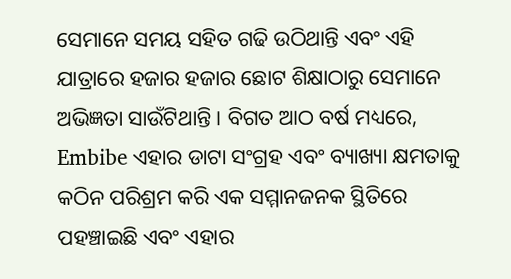ସେମାନେ ସମୟ ସହିତ ଗଢି ଉଠିଥାନ୍ତି ଏବଂ ଏହି ଯାତ୍ରାରେ ହଜାର ହଜାର ଛୋଟ ଶିକ୍ଷାଠାରୁ ସେମାନେ ଅଭିଜ୍ଞତା ସାଉଁଟିଥାନ୍ତି । ବିଗତ ଆଠ ବର୍ଷ ମଧ୍ୟରେ, Embibe ଏହାର ଡାଟା ସଂଗ୍ରହ ଏବଂ ବ୍ୟାଖ୍ୟା କ୍ଷମତାକୁ କଠିନ ପରିଶ୍ରମ କରି ଏକ ସମ୍ମାନଜନକ ସ୍ଥିତିରେ ପହଞ୍ଚାଇଛି ଏବଂ ଏହାର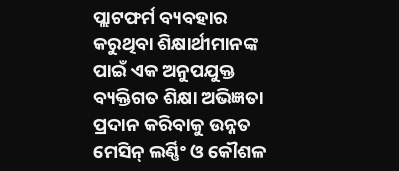ପ୍ଲାଟଫର୍ମ ବ୍ୟବହାର କରୁଥିବା ଶିକ୍ଷାର୍ଥୀମାନଙ୍କ ପାଇଁ ଏକ ଅନୁପଯୁକ୍ତ ବ୍ୟକ୍ତିଗତ ଶିକ୍ଷା ଅଭିଜ୍ଞତା ପ୍ରଦାନ କରିବାକୁ ଉନ୍ନତ ମେସିନ୍ ଲର୍ଣ୍ଣିଂ ଓ କୌଶଳ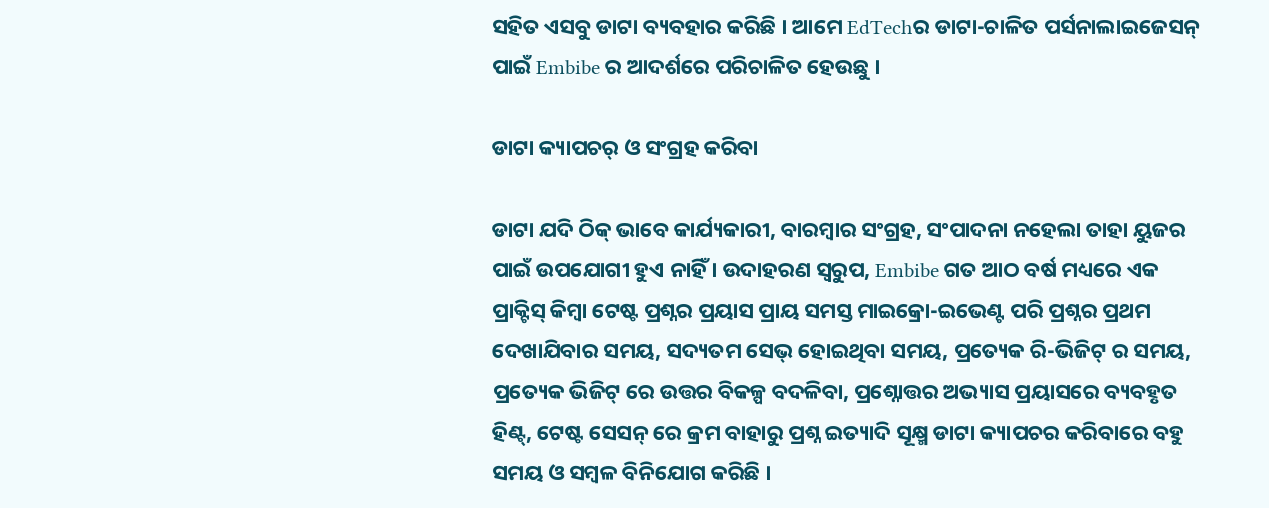ସହିତ ଏସବୁ ଡାଟା ବ୍ୟବହାର କରିଛି । ଆମେ EdTechର ଡାଟା-ଚାଳିତ ପର୍ସନାଲାଇଜେସନ୍ ପାଇଁ Embibe ର ଆଦର୍ଶରେ ପରିଚାଳିତ ହେଉଛୁ ।

ଡାଟା କ୍ୟାପଚର୍ ଓ ସଂଗ୍ରହ କରିବା

ଡାଟା ଯଦି ଠିକ୍ ଭାବେ କାର୍ଯ୍ୟକାରୀ, ବାରମ୍ବାର ସଂଗ୍ରହ, ସଂପାଦନା ନହେଲା ତାହା ୟୁଜର ପାଇଁ ଉପଯୋଗୀ ହୁଏ ନାହିଁ । ଉଦାହରଣ ସ୍ୱରୁପ, Embibe ଗତ ଆଠ ବର୍ଷ ମଧ୍ୟରେ ଏକ ପ୍ରାକ୍ଟିସ୍ କିମ୍ବା ଟେଷ୍ଟ ପ୍ରଶ୍ନର ପ୍ରୟାସ ପ୍ରାୟ ସମସ୍ତ ମାଇକ୍ରୋ-ଇଭେଣ୍ଟ ପରି ପ୍ରଶ୍ନର ପ୍ରଥମ ଦେଖାଯିବାର ସମୟ, ସଦ୍ୟତମ ସେଭ୍ ହୋଇଥିବା ସମୟ, ପ୍ରତ୍ୟେକ ରି-ଭିଜିଟ୍ ର ସମୟ, ପ୍ରତ୍ୟେକ ଭିଜିଟ୍ ରେ ଉତ୍ତର ବିକଳ୍ପ ବଦଳିବା, ପ୍ରଶ୍ନୋତ୍ତର ଅଭ୍ୟାସ ପ୍ରୟାସରେ ବ୍ୟବହୃତ ହିଣ୍ଟ୍, ଟେଷ୍ଟ ସେସନ୍ ରେ କ୍ରମ ବାହାରୁ ପ୍ରଶ୍ନ ଇତ୍ୟାଦି ସୂକ୍ଷ୍ମ ଡାଟା କ୍ୟାପଚର କରିବାରେ ବହୁ ସମୟ ଓ ସମ୍ବଳ ବିନିଯୋଗ କରିଛି ।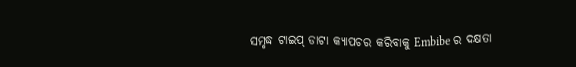ସମୃଦ୍ଧ ଟାଇପ୍ ଡାଟା କ୍ୟାପଚର କରିବାକୁ Embibe ର ଦକ୍ଷତା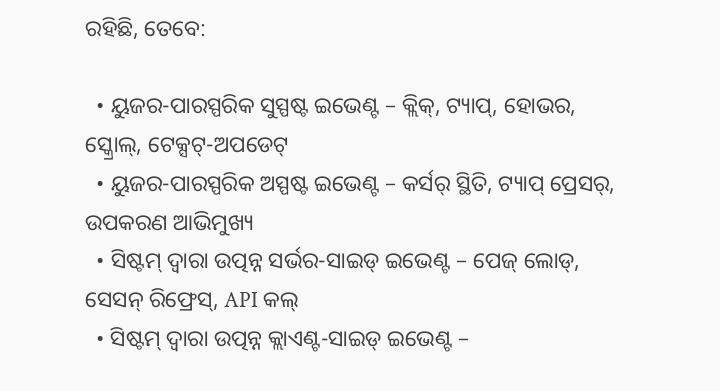ରହିଛି, ତେବେ:

  • ୟୁଜର-ପାରସ୍ପରିକ ସୁସ୍ପଷ୍ଟ ଇଭେଣ୍ଟ – କ୍ଲିକ୍, ଟ୍ୟାପ୍, ହୋଭର, ସ୍କ୍ରୋଲ୍, ଟେକ୍ସଟ୍-ଅପଡେଟ୍
  • ୟୁଜର-ପାରସ୍ପରିକ ଅସ୍ପଷ୍ଟ ଇଭେଣ୍ଟ – କର୍ସର୍ ସ୍ଥିତି, ଟ୍ୟାପ୍ ପ୍ରେସର୍, ଉପକରଣ ଆଭିମୁଖ୍ୟ
  • ସିଷ୍ଟମ୍ ଦ୍ୱାରା ଉତ୍ପନ୍ନ ସର୍ଭର-ସାଇଡ୍ ଇଭେଣ୍ଟ – ପେଜ୍ ଲୋଡ୍, ସେସନ୍ ରିଫ୍ରେସ୍, API କଲ୍
  • ସିଷ୍ଟମ୍ ଦ୍ୱାରା ଉତ୍ପନ୍ନ କ୍ଲାଏଣ୍ଟ-ସାଇଡ୍ ଇଭେଣ୍ଟ –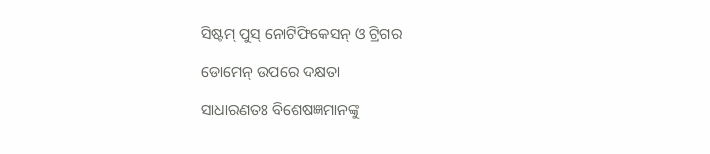ସିଷ୍ଟମ୍ ପୁସ୍ ନୋଟିଫିକେସନ୍ ଓ ଟ୍ରିଗର

ଡୋମେନ୍ ଉପରେ ଦକ୍ଷତା

ସାଧାରଣତଃ ବିଶେଷଜ୍ଞମାନଙ୍କୁ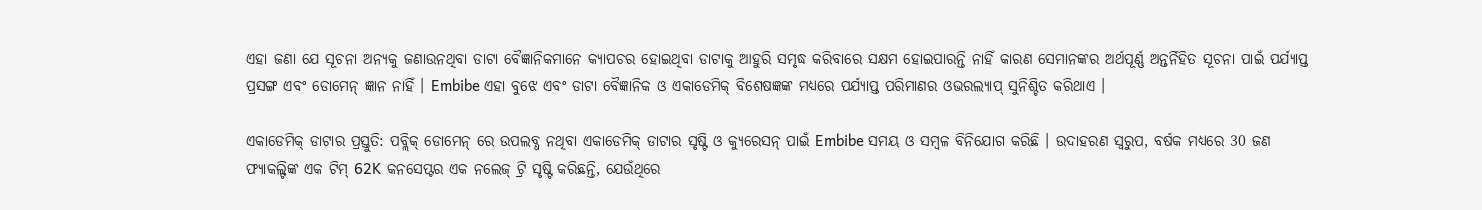ଏହା ଜଣା ଯେ ସୂଚନା ଅନ୍ୟକୁ ଜଣାଉନଥିବା ଡାଟା ବୈଜ୍ଞାନିକମାନେ କ୍ୟାପଚର ହୋଇଥିବା ଡାଟାକୁ ଆହୁରି ସମୃଦ୍ଧ କରିବାରେ ସକ୍ଷମ ହୋଇପାରନ୍ତି ନାହିଁ କାରଣ ସେମାନଙ୍କର ଅର୍ଥପୂର୍ଣ୍ଣ ଅନ୍ତର୍ନିହିତ ସୂଚନା ପାଇଁ ପର୍ଯ୍ୟାପ୍ତ ପ୍ରସଙ୍ଗ ଏବଂ ଡୋମେନ୍ ଜ୍ଞାନ ନାହିଁ । Embibe ଏହା ବୁଝେ ଏବଂ ଡାଟା ବୈଜ୍ଞାନିକ ଓ ଏକାଡେମିକ୍ ବିଶେଷଜ୍ଞଙ୍କ ମଧ୍ୟରେ ପର୍ଯ୍ୟାପ୍ତ ପରିମାଣର ଓଭରଲ୍ୟାପ୍ ସୁନିଶ୍ଚିତ କରିଥାଏ ।

ଏକାଡେମିକ୍ ଡାଟାର ପ୍ରସ୍ତୁତି: ପବ୍ଲିକ୍ ଡୋମେନ୍ ରେ ଉପଲବ୍ଧ ନଥିବା ଏକାଡେମିକ୍ ଡାଟାର ସୃଷ୍ଟି ଓ କ୍ୟୁରେସନ୍ ପାଇଁ Embibe ସମୟ ଓ ସମ୍ବଳ ବିନିଯୋଗ କରିଛି । ଉଦାହରଣ ସ୍ୱରୁପ, ବର୍ଷକ ମଧ୍ୟରେ 30 ଜଣ ଫ୍ୟାକଲ୍ଟିଙ୍କ ଏକ ଟିମ୍ 62K କନସେପ୍ଟର ଏକ ନଲେଜ୍ ଟ୍ରି ସୃଷ୍ଟି କରିଛନ୍ତି, ଯେଉଁଥିରେ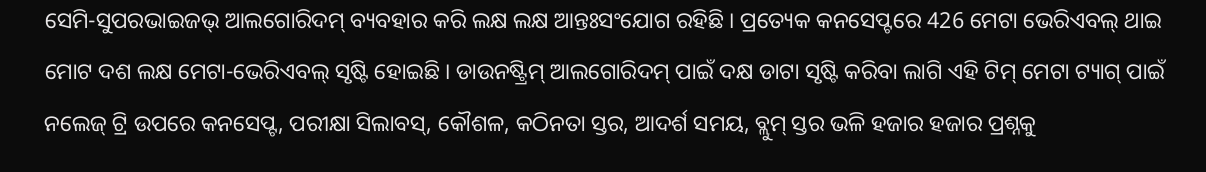ସେମି-ସୁପରଭାଇଜଭ୍ ଆଲଗୋରିଦମ୍ ବ୍ୟବହାର କରି ଲକ୍ଷ ଲକ୍ଷ ଆନ୍ତଃସଂଯୋଗ ରହିଛି । ପ୍ରତ୍ୟେକ କନସେପ୍ଟରେ 426 ମେଟା ଭେରିଏବଲ୍ ଥାଇ ମୋଟ ଦଶ ଲକ୍ଷ ମେଟା-ଭେରିଏବଲ୍ ସୃଷ୍ଟି ହୋଇଛି । ଡାଉନଷ୍ଟ୍ରିମ୍ ଆଲଗୋରିଦମ୍ ପାଇଁ ଦକ୍ଷ ଡାଟା ସୃଷ୍ଟି କରିବା ଲାଗି ଏହି ଟିମ୍ ମେଟା ଟ୍ୟାଗ୍ ପାଇଁ ନଲେଜ୍ ଟ୍ରି ଉପରେ କନସେପ୍ଟ, ପରୀକ୍ଷା ସିଲାବସ୍, କୌଶଳ, କଠିନତା ସ୍ତର, ଆଦର୍ଶ ସମୟ, ବ୍ଲୁମ୍ ସ୍ତର ଭଳି ହଜାର ହଜାର ପ୍ରଶ୍ନକୁ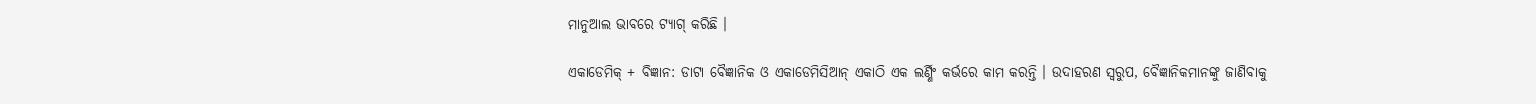ମାନୁଆଲ ଭାବରେ ଟ୍ୟାଗ୍ କରିଛି ।

ଏକାଡେମିକ୍ + ବିଜ୍ଞାନ: ଡାଟା ବୈଜ୍ଞାନିକ ଓ ଏକାଡେମିସିଆନ୍ ଏକାଠି ଏକ ଲର୍ଣ୍ଣିଂ କର୍ଭରେ କାମ କରନ୍ତି । ଉଦାହରଣ ସ୍ୱରୁପ, ବୈଜ୍ଞାନିକମାନଙ୍କୁ ଜାଣିବାକୁ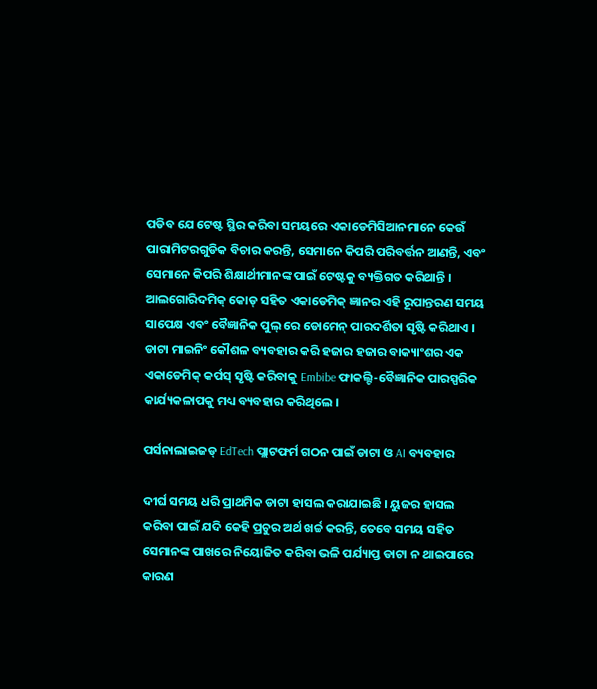ପଡିବ ଯେ ଟେଷ୍ଟ ସ୍ଥିର କରିବା ସମୟରେ ଏକାଡେମିସିଆନମାନେ କେଉଁ ପାରାମିଟରଗୁଡିକ ବିଚାର କରନ୍ତି, ସେମାନେ କିପରି ପରିବର୍ତ୍ତନ ଆଣନ୍ତି, ଏବଂ ସେମାନେ କିପରି ଶିକ୍ଷାର୍ଥୀମାନଙ୍କ ପାଇଁ ଟେଷ୍ଟକୁ ବ୍ୟକ୍ତିଗତ କରିଥାନ୍ତି । ଆଲଗୋରିଦମିକ୍ କୋଡ୍ ସହିତ ଏକାଡେମିକ୍ ଜ୍ଞାନର ଏହି ରୂପାନ୍ତରଣ ସମୟ ସାପେକ୍ଷ ଏବଂ ବୈଜ୍ଞାନିକ ପୁଲ୍ ରେ ଡୋମେନ୍ ପାରଦର୍ଶିତା ସୃଷ୍ଟି କରିଥାଏ । ଡାଟା ମାଇନିଂ କୌଶଳ ବ୍ୟବହାର କରି ହଜାର ହଜାର ବାକ୍ୟାଂଶର ଏକ ଏକାଡେମିକ୍ କର୍ପସ୍ ସୃଷ୍ଟି କରିବାକୁ Embibe ଫାକଲ୍ଟି-ବୈଜ୍ଞାନିକ ପାରସ୍ପରିକ କାର୍ଯ୍ୟକଳାପକୁ ମଧ୍ୟ ବ୍ୟବହାର କରିଥିଲେ ।

ପର୍ସନାଲାଇଜଡ୍ EdTech ପ୍ଲାଟଫର୍ମ ଗଠନ ପାଇଁ ଡାଟା ଓ AI ବ୍ୟବହାର

ଦୀର୍ଘ ସମୟ ଧରି ପ୍ରାଥମିକ ଡାଟା ହାସଲ କରାଯାଇଛି । ୟୁଜର ହାସଲ କରିବା ପାଇଁ ଯଦି କେହି ପ୍ରଚୁର ଅର୍ଥ ଖର୍ଚ୍ଚ କରନ୍ତି, ତେବେ ସମୟ ସହିତ ସେମାନଙ୍କ ପାଖରେ ନିୟୋଜିତ କରିବା ଭଳି ପର୍ଯ୍ୟାପ୍ତ ଡାଟା ନ ଥାଇପାରେ କାରଣ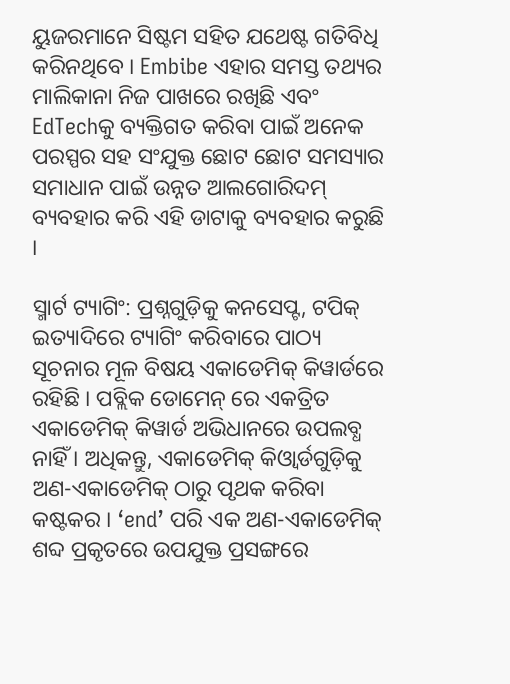ୟୁଜରମାନେ ସିଷ୍ଟମ ସହିତ ଯଥେଷ୍ଟ ଗତିବିଧି କରିନଥିବେ । Embibe ଏହାର ସମସ୍ତ ତଥ୍ୟର ମାଲିକାନା ନିଜ ପାଖରେ ରଖିଛି ଏବଂ EdTechକୁ ବ୍ୟକ୍ତିଗତ କରିବା ପାଇଁ ଅନେକ ପରସ୍ପର ସହ ସଂଯୁକ୍ତ ଛୋଟ ଛୋଟ ସମସ୍ୟାର ସମାଧାନ ପାଇଁ ଉନ୍ନତ ଆଲଗୋରିଦମ୍ ବ୍ୟବହାର କରି ଏହି ଡାଟାକୁ ବ୍ୟବହାର କରୁଛି ।

ସ୍ମାର୍ଟ ଟ୍ୟାଗିଂ: ପ୍ରଶ୍ନଗୁଡ଼ିକୁ କନସେପ୍ଟ, ଟପିକ୍ ଇତ୍ୟାଦିରେ ଟ୍ୟାଗିଂ କରିବାରେ ପାଠ୍ୟ ସୂଚନାର ମୂଳ ବିଷୟ ଏକାଡେମିକ୍ କିୱାର୍ଡରେ ରହିଛି । ପବ୍ଲିକ ଡୋମେନ୍ ରେ ଏକତ୍ରିତ ଏକାଡେମିକ୍ କିୱାର୍ଡ ଅଭିଧାନରେ ଉପଲବ୍ଧ ନାହିଁ । ଅଧିକନ୍ତୁ, ଏକାଡେମିକ୍ କିଓ୍ୱାର୍ଡଗୁଡ଼ିକୁ ଅଣ-ଏକାଡେମିକ୍ ଠାରୁ ପୃଥକ କରିବା କଷ୍ଟକର । ‘end’ ପରି ଏକ ଅଣ-ଏକାଡେମିକ୍ ଶବ୍ଦ ପ୍ରକୃତରେ ଉପଯୁକ୍ତ ପ୍ରସଙ୍ଗରେ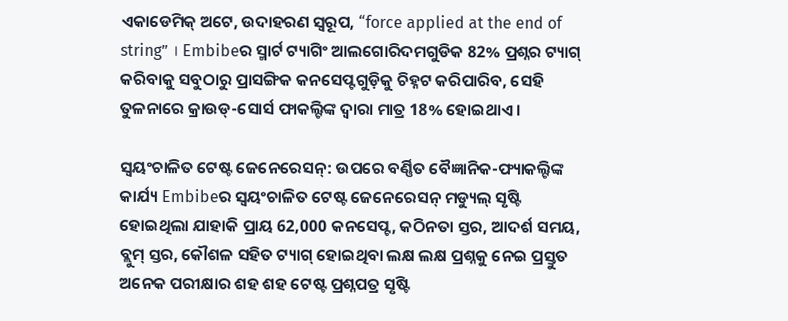ଏକାଡେମିକ୍ ଅଟେ, ଉଦାହରଣ ସ୍ୱରୂପ, “force applied at the end of string” । Embibeର ସ୍ମାର୍ଟ ଟ୍ୟାଗିଂ ଆଲଗୋରିଦମଗୁଡିକ 82% ପ୍ରଶ୍ନର ଟ୍ୟାଗ୍ କରିବାକୁ ସବୁଠାରୁ ପ୍ରାସଙ୍ଗିକ କନସେପ୍ଟଗୁଡ଼ିକୁ ଚିହ୍ନଟ କରିପାରିବ, ସେହି ତୁଳନାରେ କ୍ରାଉଡ୍-ସୋର୍ସ ଫାକଲ୍ଟିଙ୍କ ଦ୍ୱାରା ମାତ୍ର 18% ହୋଇଥାଏ ।

ସ୍ୱୟଂଚାଳିତ ଟେଷ୍ଟ ଜେନେରେସନ୍: ଉପରେ ବର୍ଣ୍ଣିତ ବୈଜ୍ଞାନିକ-ଫ୍ୟାକଲ୍ଟିଙ୍କ କାର୍ଯ୍ୟ Embibeର ସ୍ୱୟଂଚାଳିତ ଟେଷ୍ଟ ଜେନେରେସନ୍ ମଡ୍ୟୁଲ୍ ସୃଷ୍ଟି ହୋଇଥିଲା ଯାହାକି ପ୍ରାୟ 62,000 କନସେପ୍ଟ, କଠିନତା ସ୍ତର, ଆଦର୍ଶ ସମୟ, ବ୍ଲୁମ୍ ସ୍ତର, କୌଶଳ ସହିତ ଟ୍ୟାଗ୍ ହୋଇଥିବା ଲକ୍ଷ ଲକ୍ଷ ପ୍ରଶ୍ନକୁ ନେଇ ପ୍ରସ୍ତୁତ ଅନେକ ପରୀକ୍ଷାର ଶହ ଶହ ଟେଷ୍ଟ ପ୍ରଶ୍ନପତ୍ର ସୃଷ୍ଟି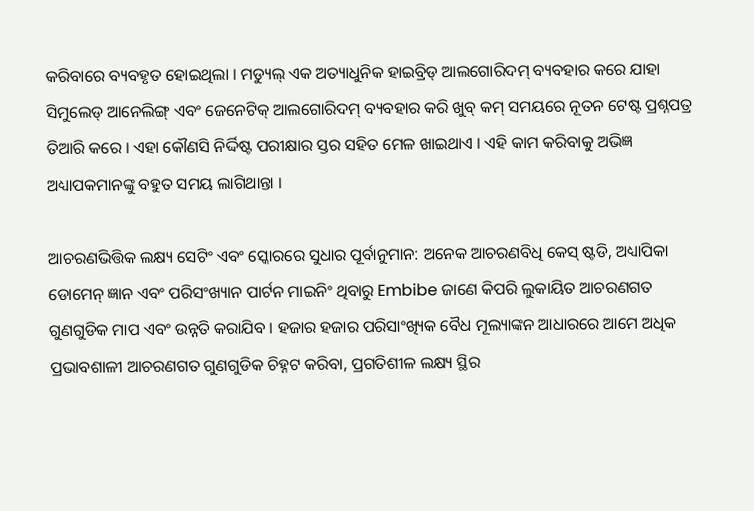କରିବାରେ ବ୍ୟବହୃତ ହୋଇଥିଲା । ମଡ୍ୟୁଲ୍ ଏକ ଅତ୍ୟାଧୁନିକ ହାଇବ୍ରିଡ୍ ଆଲଗୋରିଦମ୍ ବ୍ୟବହାର କରେ ଯାହା ସିମୁଲେଡ୍ ଆନେଲିଙ୍ଗ୍ ଏବଂ ଜେନେଟିକ୍ ଆଲଗୋରିଦମ୍ ବ୍ୟବହାର କରି ଖୁବ୍ କମ୍ ସମୟରେ ନୂତନ ଟେଷ୍ଟ ପ୍ରଶ୍ନପତ୍ର ତିଆରି କରେ । ଏହା କୌଣସି ନିର୍ଦ୍ଦିଷ୍ଟ ପରୀକ୍ଷାର ସ୍ତର ସହିତ ମେଳ ଖାଇଥାଏ । ଏହି କାମ କରିବାକୁ ଅଭିଜ୍ଞ ଅଧ୍ୟାପକମାନଙ୍କୁ ବହୁତ ସମୟ ଲାଗିଥାନ୍ତା ।

ଆଚରଣଭିତ୍ତିକ ଲକ୍ଷ୍ୟ ସେଟିଂ ଏବଂ ସ୍କୋରରେ ସୁଧାର ପୂର୍ବାନୁମାନ: ଅନେକ ଆଚରଣବିଧି କେସ୍ ଷ୍ଟଡି, ଅଧ୍ୟାପିକା ଡୋମେନ୍ ଜ୍ଞାନ ଏବଂ ପରିସଂଖ୍ୟାନ ପାର୍ଟନ ମାଇନିଂ ଥିବାରୁ Embibe ଜାଣେ କିପରି ଲୁକାୟିତ ଆଚରଣଗତ ଗୁଣଗୁଡିକ ମାପ ଏବଂ ଉନ୍ନତି କରାଯିବ । ହଜାର ହଜାର ପରିସାଂଖ୍ୟିକ ବୈଧ ମୂଲ୍ୟାଙ୍କନ ଆଧାରରେ ଆମେ ଅଧିକ ପ୍ରଭାବଶାଳୀ ଆଚରଣଗତ ଗୁଣଗୁଡିକ ଚିହ୍ନଟ କରିବା, ପ୍ରଗତିଶୀଳ ଲକ୍ଷ୍ୟ ସ୍ଥିର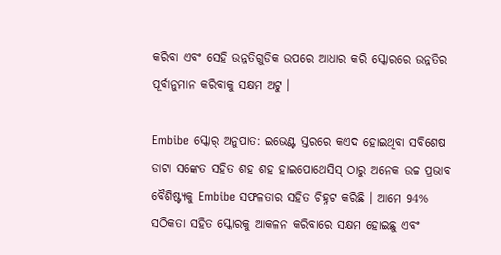କରିବା ଏବଂ ସେହି ଉନ୍ନତିଗୁଡିକ ଉପରେ ଆଧାର କରି ସ୍କୋରରେ ଉନ୍ନତିର ପୂର୍ବାନୁମାନ କରିବାକୁ ସକ୍ଷମ ଅଟୁ ।

Embibe ସ୍କୋର୍ ଅନୁପାତ: ଇଭେଣ୍ଟ ସ୍ତରରେ କଏଦ ହୋଇଥିବା ସବିଶେଷ ଡାଟା ସଙ୍କେତ ସହିତ ଶହ ଶହ ହାଇପୋଥେସିସ୍ ଠାରୁ ଅନେକ ଉଚ୍ଚ ପ୍ରଭାବ ବୈଶିଷ୍ଟ୍ୟକୁ Embibe ସଫଳତାର ସହିତ ଚିହ୍ନଟ କରିଛି । ଆମେ 94% ସଠିକତା ସହିତ ସ୍କୋରକୁ ଆକଳନ କରିବାରେ ସକ୍ଷମ ହୋଇଛୁ ଏବଂ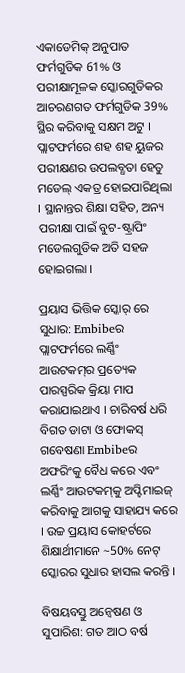ଏକାଡେମିକ୍ ଅନୁପାତ ଫର୍ମଗୁଡିକ 61% ଓ ପରୀକ୍ଷାମୂଳକ ସ୍କୋରଗୁଡିକର ଆଚରଣଗତ ଫର୍ମଗୁଡିକ 39% ସ୍ଥିର କରିବାକୁ ସକ୍ଷମ ଅଟୁ । ପ୍ଲାଟଫର୍ମରେ ଶହ ଶହ ୟୁଜର ପରୀକ୍ଷଣର ଉପଲବ୍ଧତା ହେତୁ ମଡେଲ୍ ଏକତ୍ର ହୋଇପାରିଥିଲା । ସ୍ଥାନାନ୍ତର ଶିକ୍ଷା ସହିତ, ଅନ୍ୟ ପରୀକ୍ଷା ପାଇଁ ବୁଟ-ଷ୍ଟ୍ରାପିଂ ମଡେଲଗୁଡିକ ଅତି ସହଜ ହୋଇଗଲା ।

ପ୍ରୟାସ ଭିତ୍ତିକ ସ୍କୋର୍ ରେ ସୁଧାର: Embibeର ପ୍ଲାଟଫର୍ମରେ ଲର୍ଣ୍ଣିଂ ଆଉଟକମ୍‌ର ପ୍ରତ୍ୟେକ ପାରସ୍ପରିକ କ୍ରିୟା ମାପ କରାଯାଇଥାଏ । ଚାରିବର୍ଷ ଧରି ବିଗତ ଡାଟା ଓ ଫୋକସ୍ ଗବେଷଣା Embibeର ଅଫରିଂକୁ ବୈଧ କରେ ଏବଂ ଲର୍ଣ୍ଣିଂ ଆଉଟକମ୍‌କୁ ଅପ୍ଟିମାଇଜ୍ କରିବାକୁ ଆଗକୁ ସାହାଯ୍ୟ କରେ । ଉଚ୍ଚ ପ୍ରୟାସ କୋହର୍ଟରେ ଶିକ୍ଷାର୍ଥୀମାନେ ~50% ନେଟ୍ ସ୍କୋରର ସୁଧାର ହାସଲ କରନ୍ତି ।

ବିଷୟବସ୍ତୁ ଅନ୍ୱେଷଣ ଓ ସୁପାରିଶ: ଗତ ଆଠ ବର୍ଷ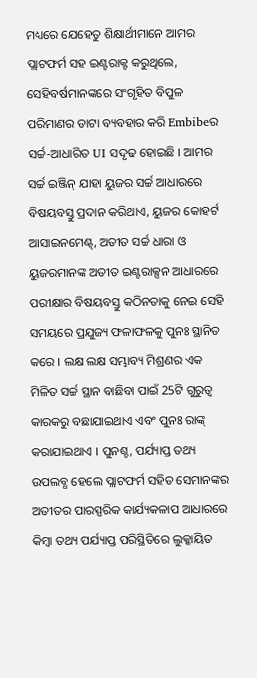ମଧ୍ୟରେ ଯେହେତୁ ଶିକ୍ଷାର୍ଥୀମାନେ ଆମର ପ୍ଲାଟଫର୍ମ ସହ ଇଣ୍ଟରାକ୍ଟ କରୁଥିଲେ, ସେହିବର୍ଷମାନଙ୍କରେ ସଂଗୃହିତ ବିପୁଳ ପରିମାଣର ଡାଟା ବ୍ୟବହାର କରି Embibeର ସର୍ଚ୍ଚ-ଆଧାରିତ UI ସଦୃଢ ହୋଇଛି । ଆମର ସର୍ଚ୍ଚ ଇଞ୍ଜିନ୍ ଯାହା ୟୁଜର ସର୍ଚ୍ଚ ଆଧାରରେ ବିଷୟବସ୍ତୁ ପ୍ରଦାନ କରିଥାଏ, ୟୁଜର କୋହର୍ଟ ଆସାଇନମେଣ୍ଟ୍, ଅତୀତ ସର୍ଚ୍ଚ ଧାରା ଓ ୟୁଜରମାନଙ୍କ ଅତୀତ ଇଣ୍ଟରାକ୍ସନ ଆଧାରରେ ପରୀକ୍ଷାର ବିଷୟବସ୍ତୁ କଠିନତାକୁ ନେଇ ସେହି ସମୟରେ ପ୍ରଯୁଜ୍ୟ ଫଳାଫଳକୁ ପୁନଃ ସ୍ଥାନିତ କରେ । ଲକ୍ଷ ଲକ୍ଷ ସମ୍ଭାବ୍ୟ ମିଶ୍ରଣର ଏକ ମିଳିତ ସର୍ଚ୍ଚ ସ୍ଥାନ ବାଛିବା ପାଇଁ 25ଟି ଗୁରୁତ୍ୱ କାରକରୁ ବଛାଯାଇଥାଏ ଏବଂ ପୁନଃ ରାଙ୍କ୍ କରାଯାଇଥାଏ । ପୁନଶ୍ଚ, ପର୍ଯ୍ୟାପ୍ତ ତଥ୍ୟ ଉପଲବ୍ଧ ହେଲେ ପ୍ଲାଟଫର୍ମ ସହିତ ସେମାନଙ୍କର ଅତୀତର ପାରସ୍ପରିକ କାର୍ଯ୍ୟକଳାପ ଆଧାରରେ କିମ୍ବା ତଥ୍ୟ ପର୍ଯ୍ୟାପ୍ତ ପରିସ୍ଥିତିରେ ଲୁକ୍କାୟିତ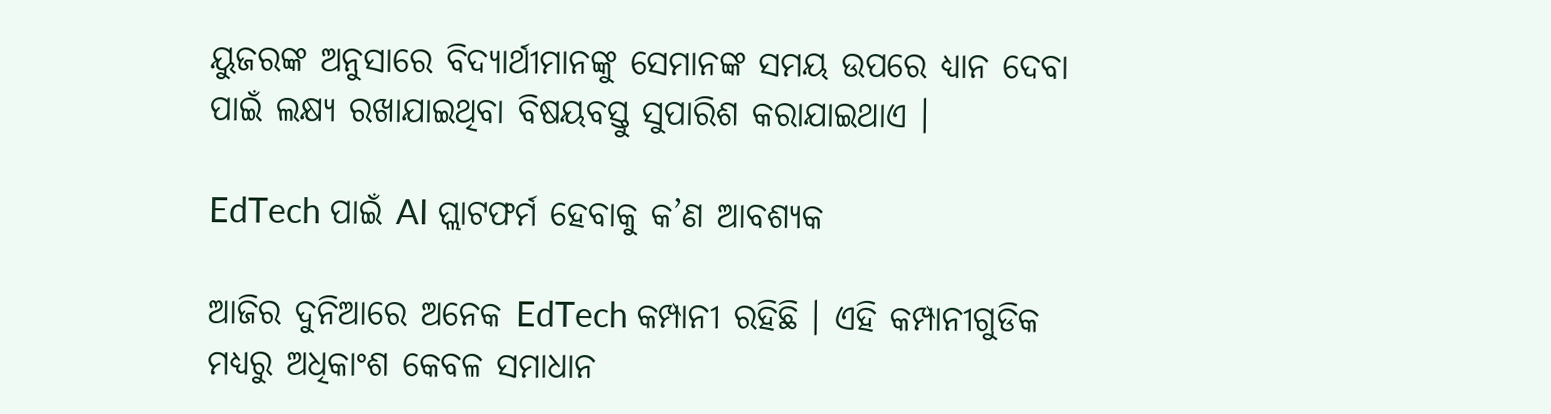ୟୁଜରଙ୍କ ଅନୁସାରେ ବିଦ୍ୟାର୍ଥୀମାନଙ୍କୁ ସେମାନଙ୍କ ସମୟ ଉପରେ ଧ୍ୟାନ ଦେବା ପାଇଁ ଲକ୍ଷ୍ୟ ରଖାଯାଇଥିବା ବିଷୟବସ୍ତୁ ସୁପାରିଶ କରାଯାଇଥାଏ ।

EdTech ପାଇଁ AI ପ୍ଲାଟଫର୍ମ ହେବାକୁ କ’ଣ ଆବଶ୍ୟକ

ଆଜିର ଦୁନିଆରେ ଅନେକ EdTech କମ୍ପାନୀ ରହିଛି । ଏହି କମ୍ପାନୀଗୁଡିକ ମଧ୍ୟରୁ ଅଧିକାଂଶ କେବଳ ସମାଧାନ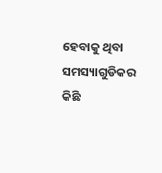ହେବାକୁ ଥିବା ସମସ୍ୟାଗୁଡିକର କିଛି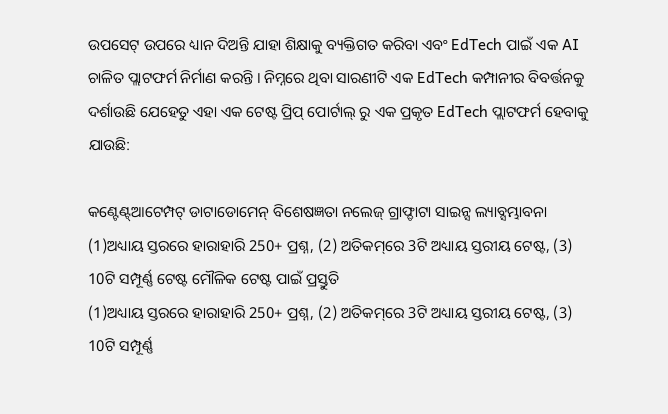ଉପସେଟ୍ ଉପରେ ଧ୍ୟାନ ଦିଅନ୍ତି ଯାହା ଶିକ୍ଷାକୁ ବ୍ୟକ୍ତିଗତ କରିବା ଏବଂ EdTech ପାଇଁ ଏକ AI ଚାଳିତ ପ୍ଲାଟଫର୍ମ ନିର୍ମାଣ କରନ୍ତି । ନିମ୍ନରେ ଥିବା ସାରଣୀଟି ଏକ EdTech କମ୍ପାନୀର ବିବର୍ତ୍ତନକୁ ଦର୍ଶାଉଛି ଯେହେତୁ ଏହା ଏକ ଟେଷ୍ଟ ପ୍ରିପ୍ ପୋର୍ଟାଲ୍ ରୁ ଏକ ପ୍ରକୃତ EdTech ପ୍ଲାଟଫର୍ମ ହେବାକୁ ଯାଉଛି:

କଣ୍ଟେଣ୍ଟ୍ଆଟେମ୍ପଟ୍ ଡାଟାଡୋମେନ୍ ବିଶେଷଜ୍ଞତା ନଲେଜ୍ ଗ୍ରାଫ୍ଡାଟା ସାଇନ୍ସ ଲ୍ୟାବ୍ସମ୍ଭାବନା
(1)ଅଧ୍ୟାୟ ସ୍ତରରେ ହାରାହାରି 250+ ପ୍ରଶ୍ନ, (2) ଅତିକମ୍‌ରେ 3ଟି ଅଧ୍ୟାୟ ସ୍ତରୀୟ ଟେଷ୍ଟ, (3) 10ଟି ସମ୍ପୂର୍ଣ୍ଣ ଟେଷ୍ଟ ମୌଳିକ ଟେଷ୍ଟ ପାଇଁ ପ୍ରସ୍ତୁତି
(1)ଅଧ୍ୟାୟ ସ୍ତରରେ ହାରାହାରି 250+ ପ୍ରଶ୍ନ, (2) ଅତିକମ୍‌ରେ 3ଟି ଅଧ୍ୟାୟ ସ୍ତରୀୟ ଟେଷ୍ଟ, (3) 10ଟି ସମ୍ପୂର୍ଣ୍ଣ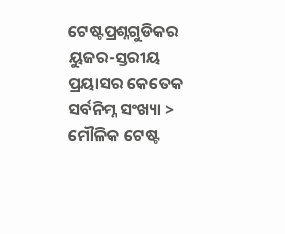ଟେଷ୍ଟପ୍ରଶ୍ନଗୁଡିକର ୟୁଜର-ସ୍ତରୀୟ ପ୍ରୟାସର କେତେକ ସର୍ବନିମ୍ନ ସଂଖ୍ୟା >
ମୌଳିକ ଟେଷ୍ଟ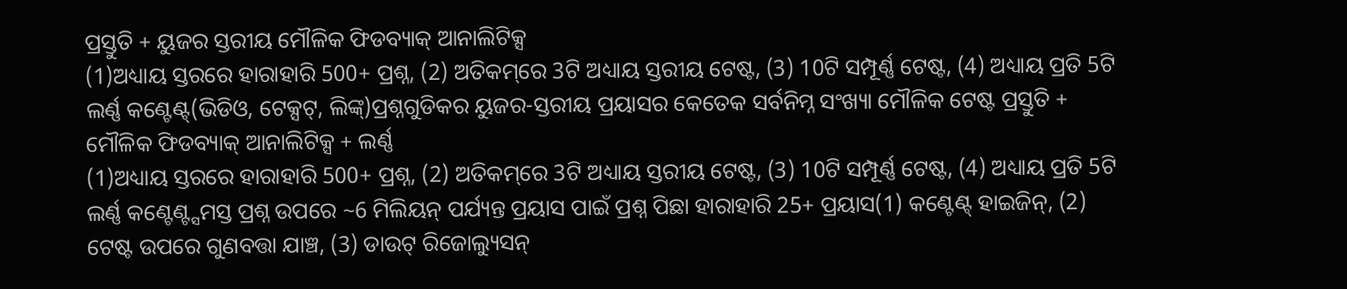ପ୍ରସ୍ତୁତି + ୟୁଜର ସ୍ତରୀୟ ମୌଳିକ ଫିଡବ୍ୟାକ୍ ଆନାଲିଟିକ୍ସ
(1)ଅଧ୍ୟାୟ ସ୍ତରରେ ହାରାହାରି 500+ ପ୍ରଶ୍ନ, (2) ଅତିକମ୍‌ରେ 3ଟି ଅଧ୍ୟାୟ ସ୍ତରୀୟ ଟେଷ୍ଟ, (3) 10ଟି ସମ୍ପୂର୍ଣ୍ଣ ଟେଷ୍ଟ, (4) ଅଧ୍ୟାୟ ପ୍ରତି 5ଟି ଲର୍ଣ୍ଣ କଣ୍ଟେଣ୍ଟ୍(ଭିଡିଓ, ଟେକ୍ସଟ୍, ଲିଙ୍କ୍)ପ୍ରଶ୍ନଗୁଡିକର ୟୁଜର-ସ୍ତରୀୟ ପ୍ରୟାସର କେତେକ ସର୍ବନିମ୍ନ ସଂଖ୍ୟା ମୌଳିକ ଟେଷ୍ଟ ପ୍ରସ୍ତୁତି + ମୌଳିକ ଫିଡବ୍ୟାକ୍ ଆନାଲିଟିକ୍ସ + ଲର୍ଣ୍ଣ
(1)ଅଧ୍ୟାୟ ସ୍ତରରେ ହାରାହାରି 500+ ପ୍ରଶ୍ନ, (2) ଅତିକମ୍‌ରେ 3ଟି ଅଧ୍ୟାୟ ସ୍ତରୀୟ ଟେଷ୍ଟ, (3) 10ଟି ସମ୍ପୂର୍ଣ୍ଣ ଟେଷ୍ଟ, (4) ଅଧ୍ୟାୟ ପ୍ରତି 5ଟି ଲର୍ଣ୍ଣ କଣ୍ଟେଣ୍ଟ୍ସମସ୍ତ ପ୍ରଶ୍ନ ଉପରେ ~6 ମିଲିୟନ୍ ପର୍ଯ୍ୟନ୍ତ ପ୍ରୟାସ ପାଇଁ ପ୍ରଶ୍ନ ପିଛା ହାରାହାରି 25+ ପ୍ରୟାସ(1) କଣ୍ଟେଣ୍ଟ୍ ହାଇଜିନ୍, (2) ଟେଷ୍ଟ ଉପରେ ଗୁଣବତ୍ତା ଯାଞ୍ଚ, (3) ଡାଉଟ୍ ରିଜୋଲ୍ୟୁସନ୍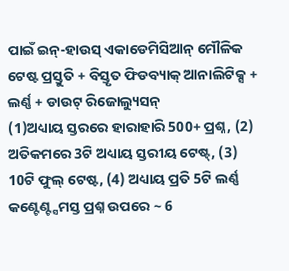ପାଇଁ ଇନ୍-ହାଉସ୍ ଏକାଡେମିସିଆନ୍ ମୌଳିକ ଟେଷ୍ଟ ପ୍ରସ୍ତୁତି + ବିସ୍ତୃତ ଫିଡବ୍ୟାକ୍ ଆନାଲିଟିକ୍ସ + ଲର୍ଣ୍ଣ + ଡାଉଟ୍ ରିଜୋଲ୍ୟୁସନ୍
(1)ଅଧ୍ୟାୟ ସ୍ତରରେ ହାରାହାରି 500+ ପ୍ରଶ୍ନ, (2) ଅତିକମରେ 3ଟି ଅଧ୍ୟାୟ ସ୍ତରୀୟ ଟେଷ୍ଟ୍, (3) 10ଟି ଫୁଲ୍ ଟେଷ୍ଟ, (4) ଅଧ୍ୟାୟ ପ୍ରତି 5ଟି ଲର୍ଣ୍ଣ କଣ୍ଟେଣ୍ଟ୍ସମସ୍ତ ପ୍ରଶ୍ନ ଉପରେ ~ 6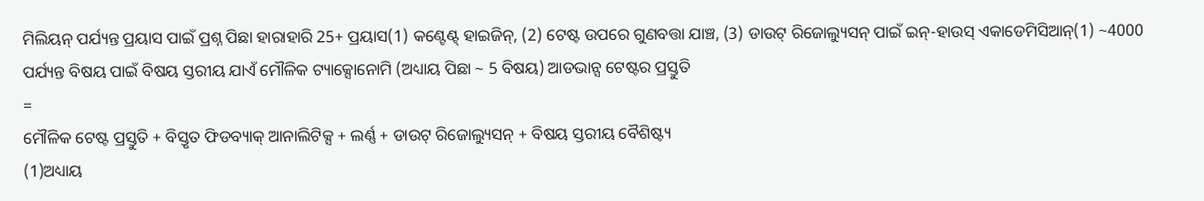ମିଲିୟନ୍ ପର୍ଯ୍ୟନ୍ତ ପ୍ରୟାସ ପାଇଁ ପ୍ରଶ୍ନ ପିଛା ହାରାହାରି 25+ ପ୍ରୟାସ(1) କଣ୍ଟେଣ୍ଟ୍ ହାଇଜିନ୍, (2) ଟେଷ୍ଟ ଉପରେ ଗୁଣବତ୍ତା ଯାଞ୍ଚ, (3) ଡାଉଟ୍ ରିଜୋଲ୍ୟୁସନ୍ ପାଇଁ ଇନ୍-ହାଉସ୍ ଏକାଡେମିସିଆନ୍(1) ~4000 ପର୍ଯ୍ୟନ୍ତ ବିଷୟ ପାଇଁ ବିଷୟ ସ୍ତରୀୟ ଯାଏଁ ମୌଳିକ ଟ୍ୟାକ୍ସୋନୋମି (ଅଧ୍ୟାୟ ପିଛା ~ 5 ବିଷୟ) ଆଡଭାନ୍ସ ଟେଷ୍ଟର ପ୍ରସ୍ତୁତି
=
ମୌଳିକ ଟେଷ୍ଟ ପ୍ରସ୍ତୁତି + ବିସ୍ତୃତ ଫିଡବ୍ୟାକ୍ ଆନାଲିଟିକ୍ସ + ଲର୍ଣ୍ଣ + ଡାଉଟ୍ ରିଜୋଲ୍ୟୁସନ୍ + ବିଷୟ ସ୍ତରୀୟ ବୈଶିଷ୍ଟ୍ୟ
(1)ଅଧ୍ୟାୟ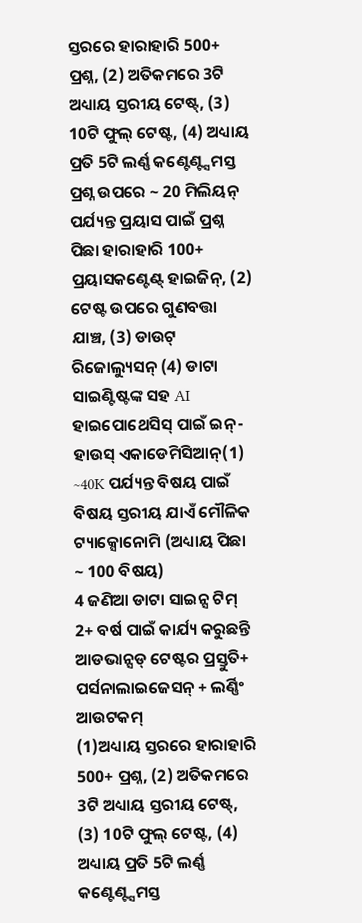ସ୍ତରରେ ହାରାହାରି 500+ ପ୍ରଶ୍ନ, (2) ଅତିକମରେ 3ଟି ଅଧ୍ୟାୟ ସ୍ତରୀୟ ଟେଷ୍ଟ୍, (3) 10ଟି ଫୁଲ୍ ଟେଷ୍ଟ, (4) ଅଧ୍ୟାୟ ପ୍ରତି 5ଟି ଲର୍ଣ୍ଣ କଣ୍ଟେଣ୍ଟ୍ସମସ୍ତ ପ୍ରଶ୍ନ ଉପରେ ~ 20 ମିଲିୟନ୍ ପର୍ଯ୍ୟନ୍ତ ପ୍ରୟାସ ପାଇଁ ପ୍ରଶ୍ନ ପିଛା ହାରାହାରି 100+ ପ୍ରୟାସକଣ୍ଟେଣ୍ଟ୍ ହାଇଜିନ୍, (2) ଟେଷ୍ଟ ଉପରେ ଗୁଣବତ୍ତା ଯାଞ୍ଚ, (3) ଡାଉଟ୍ ରିଜୋଲ୍ୟୁସନ୍ (4) ଡାଟା ସାଇଣ୍ଟିଷ୍ଟଙ୍କ ସହ AI ହାଇପୋଥେସିସ୍ ପାଇଁ ଇନ୍-ହାଉସ୍ ଏକାଡେମିସିଆନ୍(1) ~40K ପର୍ଯ୍ୟନ୍ତ ବିଷୟ ପାଇଁ ବିଷୟ ସ୍ତରୀୟ ଯାଏଁ ମୌଳିକ ଟ୍ୟାକ୍ସୋନୋମି (ଅଧ୍ୟାୟ ପିଛା ~ 100 ବିଷୟ)
4 ଜଣିଆ ଡାଟା ସାଇନ୍ସ ଟିମ୍ 2+ ବର୍ଷ ପାଇଁ କାର୍ଯ୍ୟ କରୁଛନ୍ତି
ଆଡଭାନ୍ସଡ୍ ଟେଷ୍ଟର ପ୍ରସ୍ତୁତି+ ପର୍ସନାଲାଇଜେସନ୍ + ଲର୍ଣ୍ଣିଂ ଆଉଟକମ୍
(1)ଅଧ୍ୟାୟ ସ୍ତରରେ ହାରାହାରି 500+ ପ୍ରଶ୍ନ, (2) ଅତିକମରେ 3ଟି ଅଧ୍ୟାୟ ସ୍ତରୀୟ ଟେଷ୍ଟ୍, (3) 10ଟି ଫୁଲ୍ ଟେଷ୍ଟ, (4) ଅଧ୍ୟାୟ ପ୍ରତି 5ଟି ଲର୍ଣ୍ଣ କଣ୍ଟେଣ୍ଟ୍ସମସ୍ତ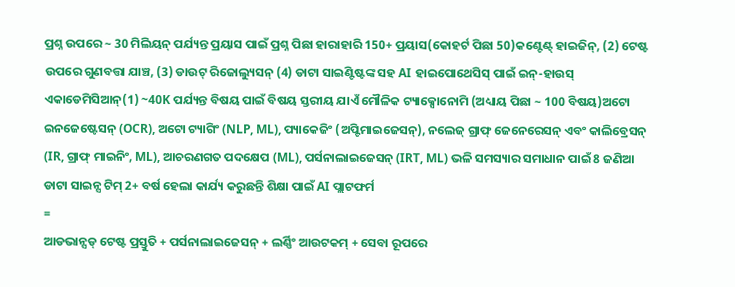ପ୍ରଶ୍ନ ଉପରେ ~ 30 ମିଲିୟନ୍ ପର୍ଯ୍ୟନ୍ତ ପ୍ରୟାସ ପାଇଁ ପ୍ରଶ୍ନ ପିଛା ହାରାହାରି 150+ ପ୍ରୟାସ(କୋହର୍ଟ ପିଛା 50)କଣ୍ଟେଣ୍ଟ୍ ହାଇଜିନ୍, (2) ଟେଷ୍ଟ ଉପରେ ଗୁଣବତ୍ତା ଯାଞ୍ଚ, (3) ଡାଉଟ୍ ରିଜୋଲ୍ୟୁସନ୍ (4) ଡାଟା ସାଇଣ୍ଟିଷ୍ଟଙ୍କ ସହ AI ହାଇପୋଥେସିସ୍ ପାଇଁ ଇନ୍-ହାଉସ୍ ଏକାଡେମିସିଆନ୍(1) ~40K ପର୍ଯ୍ୟନ୍ତ ବିଷୟ ପାଇଁ ବିଷୟ ସ୍ତରୀୟ ଯାଏଁ ମୌଳିକ ଟ୍ୟାକ୍ସୋନୋମି (ଅଧ୍ୟାୟ ପିଛା ~ 100 ବିଷୟ)ଅଟୋ ଇନଜେଷ୍ଟେସନ୍ (OCR), ଅଟୋ ଟ୍ୟାଗିଂ (NLP, ML), ପ୍ୟାକେଜିଂ (ଅପ୍ଟିମାଇଜେସନ୍), ନଲେଜ୍ ଗ୍ରାଫ୍ ଜେନେରେସନ୍ ଏବଂ କାଲିବ୍ରେସନ୍ (IR, ଗ୍ରାଫ୍ ମାଇନିଂ, ML), ଆଚରଣଗତ ପଦକ୍ଷେପ (ML), ପର୍ସନାଲାଇଜେସନ୍ (IRT, ML) ଭଳି ସମସ୍ୟାର ସମାଧାନ ପାଇଁ 8 ଜଣିଆ ଡାଟା ସାଇନ୍ସ ଟିମ୍ 2+ ବର୍ଷ ହେଲା କାର୍ଯ୍ୟ କରୁଛନ୍ତି ଶିକ୍ଷା ପାଇଁ AI ପ୍ଲାଟଫର୍ମ
=
ଆଡଭାନ୍ସଡ୍ ଟେଷ୍ଟ ପ୍ରସ୍ତୁତି + ପର୍ସନାଲାଇଜେସନ୍ + ଲର୍ଣ୍ଣିଂ ଆଉଟକମ୍ + ସେବା ରୂପରେ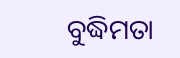ବୁଦ୍ଧିମତା